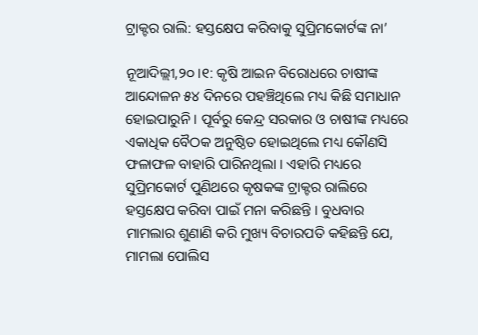ଟ୍ରାକ୍ଟର ରାଲି: ହସ୍ତକ୍ଷେପ କରିବାକୁ ସୁପ୍ରିମକୋର୍ଟଙ୍କ ନା’

ନୂଆଦିଲ୍ଲୀ,୨୦ ।୧: କୃଷି ଆଇନ ବିରୋଧରେ ଚାଷୀଙ୍କ ଆନ୍ଦୋଳନ ୫୪ ଦିନରେ ପହଞ୍ଚିଥିଲେ ମଧ୍ୟ କିଛି ସମାଧାନ ହୋଇପାରୁନି । ପୂର୍ବରୁ କେନ୍ଦ୍ର ସରକାର ଓ ଚାଷୀଙ୍କ ମଧ୍ୟରେ ଏକାଧିକ ବୈଠକ ଅନୁଷ୍ଠିତ ହୋଇଥିଲେ ମଧ୍ୟ କୌଣସି ଫଳାଫଳ ବାହାରି ପାରିନଥିଲା । ଏହାରି ମଧ୍ୟରେ ସୁପ୍ରିମକୋର୍ଟ ପୁଣିଥରେ କୃଷକଙ୍କ ଟ୍ରାକ୍ଟର ରାଲିରେ ହସ୍ତକ୍ଷେପ କରିବା ପାଇଁ ମନା କରିଛନ୍ତି । ବୁଧବାର ମାମଲାର ଶୁଣାଣି କରି ମୁଖ୍ୟ ବିଚାରପତି କହିଛନ୍ତି ଯେ, ମାମଲା ପୋଲିସ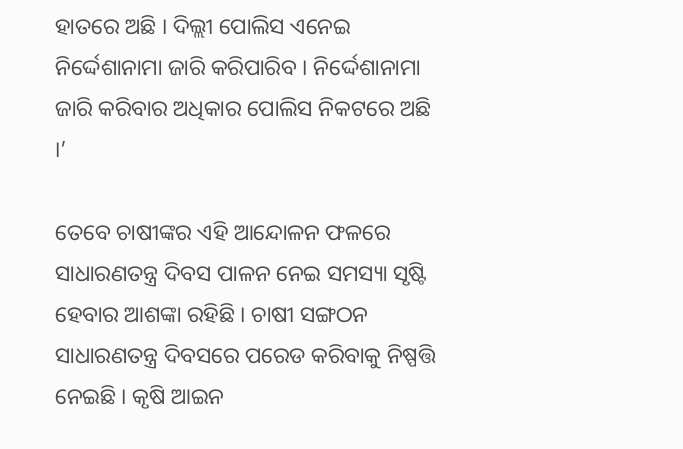ହାତରେ ଅଛି । ଦିଲ୍ଲୀ ପୋଲିସ ଏନେଇ ନିର୍ଦ୍ଦେଶାନାମା ଜାରି କରିପାରିବ । ନିର୍ଦ୍ଦେଶାନାମା ଜାରି କରିବାର ଅଧିକାର ପୋଲିସ ନିକଟରେ ଅଛି ।’

ତେବେ ଚାଷୀଙ୍କର ଏହି ଆନ୍ଦୋଳନ ଫଳରେ ସାଧାରଣତନ୍ତ୍ର ଦିବସ ପାଳନ ନେଇ ସମସ୍ୟା ସୃଷ୍ଟି ହେବାର ଆଶଙ୍କା ରହିଛି । ଚାଷୀ ସଙ୍ଗଠନ ସାଧାରଣତନ୍ତ୍ର ଦିବସରେ ପରେଡ କରିବାକୁ ନିଷ୍ପତ୍ତି ନେଇଛି । କୃଷି ଆଇନ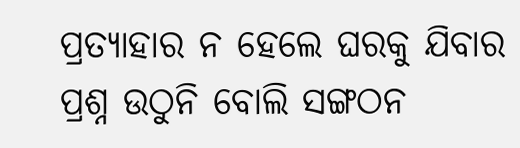ପ୍ରତ୍ୟାହାର ନ ହେଲେ ଘରକୁ ଯିବାର ପ୍ରଶ୍ନ ଉଠୁନି ବୋଲି ସଙ୍ଗଠନ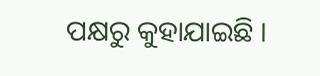ପକ୍ଷରୁ କୁହାଯାଇଛି ।